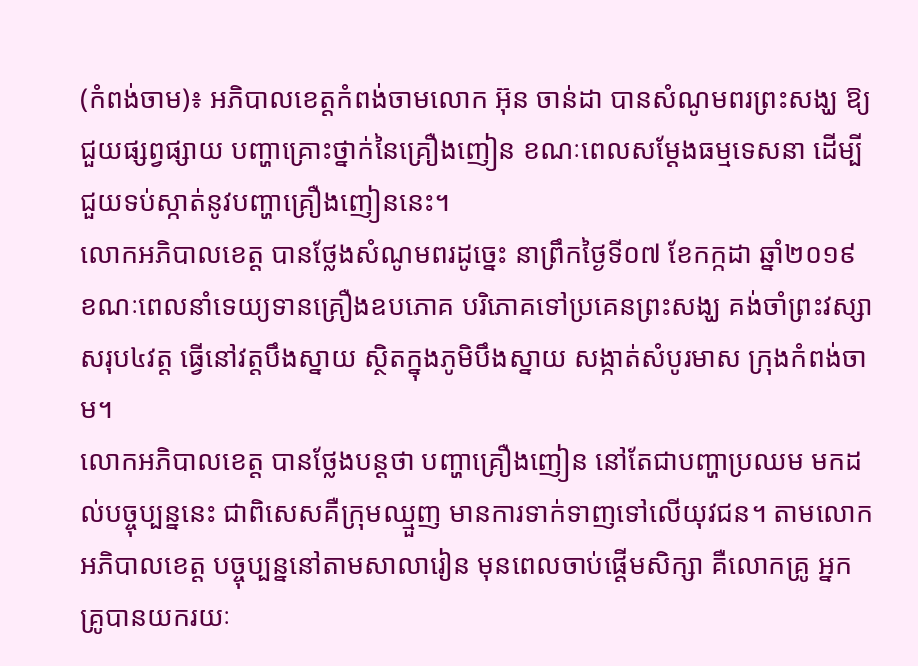(កំពង់ចាម)៖ អភិបាលខេត្តកំពង់ចាមលោក អ៊ុន ចាន់ដា បានសំណូមពរព្រះសង្ឃ ឱ្យជួយផ្សព្វផ្សាយ បញ្ហាគ្រោះថ្នាក់នៃគ្រឿងញៀន ខណៈពេលសម្ដែងធម្មទេសនា ដើម្បីជួយទប់ស្កាត់នូវបញ្ហាគ្រឿងញៀននេះ។
លោកអភិបាលខេត្ត បានថ្លែងសំណូមពរដូច្នេះ នាព្រឹកថ្ងៃទី០៧ ខែកក្កដា ឆ្នាំ២០១៩ ខណៈពេលនាំទេយ្យទានគ្រឿងឧបភោគ បរិភោគទៅប្រគេនព្រះសង្ឃ គង់ចាំព្រះវស្សា សរុប៤វត្ត ធ្វើនៅវត្តបឹងស្នាយ ស្ថិតក្នុងភូមិបឹងស្នាយ សង្កាត់សំបូរមាស ក្រុងកំពង់ចាម។
លោកអភិបាលខេត្ត បានថ្លែងបន្តថា បញ្ហាគ្រឿងញៀន នៅតែជាបញ្ហាប្រឈម មកដល់បច្ចុប្បន្ននេះ ជាពិសេសគឺក្រុមឈ្មួញ មានការទាក់ទាញទៅលើយុវជន។ តាមលោកអភិបាលខេត្ត បច្ចុប្បន្ននៅតាមសាលារៀន មុនពេលចាប់ផ្ដើមសិក្សា គឺលោកគ្រូ អ្នកគ្រូបានយករយៈ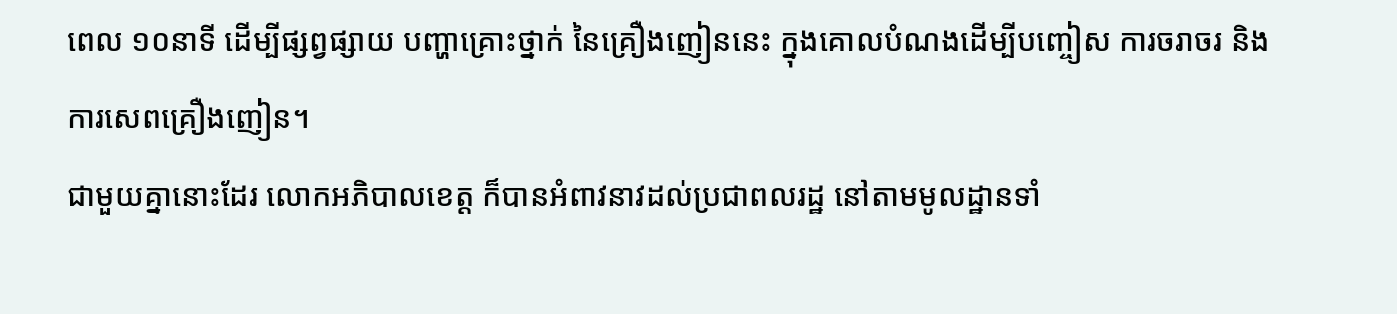ពេល ១០នាទី ដើម្បីផ្សព្វផ្សាយ បញ្ហាគ្រោះថ្នាក់ នៃគ្រឿងញៀននេះ ក្នុងគោលបំណងដើម្បីបញ្ចៀស ការចរាចរ និងការសេពគ្រឿងញៀន។
ជាមួយគ្នានោះដែរ លោកអភិបាលខេត្ត ក៏បានអំពាវនាវដល់ប្រជាពលរដ្ឋ នៅតាមមូលដ្ឋានទាំ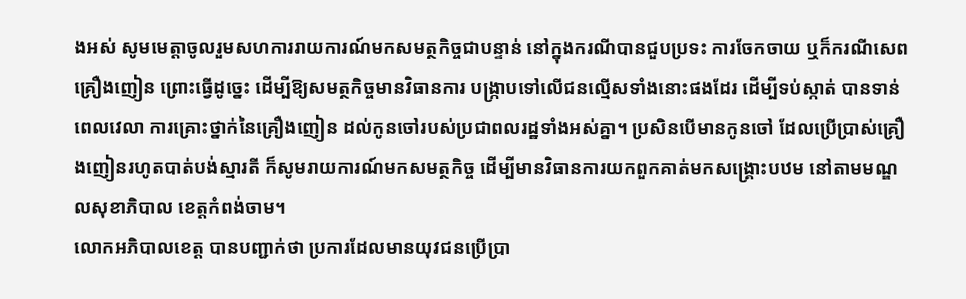ងអស់ សូមមេត្តាចូលរួមសហការរាយការណ៍មកសមត្ថកិច្ចជាបន្ទាន់ នៅក្នុងករណីបានជួបប្រទះ ការចែកចាយ ឬក៏ករណីសេពគ្រឿងញៀន ព្រោះធ្វើដូច្នេះ ដើម្បីឱ្យសមត្ថកិច្ចមានវិធានការ បង្ក្រាបទៅលើជនល្មើសទាំងនោះផងដែរ ដើម្បីទប់ស្កាត់ បានទាន់ពេលវេលា ការគ្រោះថ្នាក់នៃគ្រឿងញៀន ដល់កូនចៅរបស់ប្រជាពលរដ្ឋទាំងអស់គ្នា។ ប្រសិនបើមានកូនចៅ ដែលប្រើប្រាស់គ្រឿងញៀនរហូតបាត់បង់ស្មារតី ក៏សូមរាយការណ៍មកសមត្ថកិច្ច ដើម្បីមានវិធានការយកពួកគាត់មកសង្គ្រោះបឋម នៅតាមមណ្ឌលសុខាភិបាល ខេត្តកំពង់ចាម។
លោកអភិបាលខេត្ត បានបញ្ជាក់ថា ប្រការដែលមានយុវជនប្រើប្រា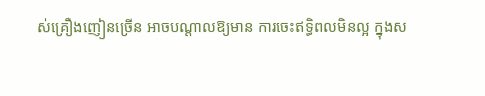ស់គ្រឿងញៀនច្រើន អាចបណ្ដាលឱ្យមាន ការចេះឥទ្ធិពលមិនល្អ ក្នុងស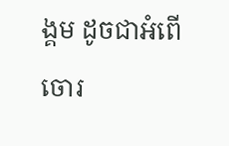ង្គម ដូចជាអំពើចោរ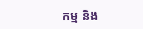កម្ម និង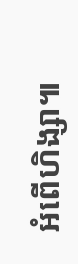អំពើហិង្សា៕